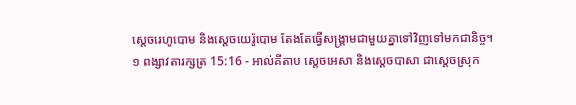ស្តេចរេហូបោម និងស្តេចយេរ៉ូបោម តែងតែធ្វើសង្គ្រាមជាមួយគ្នាទៅវិញទៅមកជានិច្ច។
១ ពង្សាវតារក្សត្រ 15:16 - អាល់គីតាប ស្តេចអេសា និងស្តេចបាសា ជាស្តេចស្រុក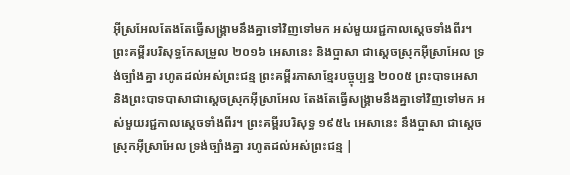អ៊ីស្រអែលតែងតែធ្វើសង្គ្រាមនឹងគ្នាទៅវិញទៅមក អស់មួយរជ្ជកាលស្តេចទាំងពីរ។ ព្រះគម្ពីរបរិសុទ្ធកែសម្រួល ២០១៦ អេសានេះ និងប្អាសា ជាស្តេចស្រុកអ៊ីស្រាអែល ទ្រង់ច្បាំងគ្នា រហូតដល់អស់ព្រះជន្ម ព្រះគម្ពីរភាសាខ្មែរបច្ចុប្បន្ន ២០០៥ ព្រះបាទអេសា និងព្រះបាទបាសាជាស្ដេចស្រុកអ៊ីស្រាអែល តែងតែធ្វើសង្គ្រាមនឹងគ្នាទៅវិញទៅមក អស់មួយរជ្ជកាលស្ដេចទាំងពីរ។ ព្រះគម្ពីរបរិសុទ្ធ ១៩៥៤ អេសានេះ នឹងប្អាសា ជាស្តេចស្រុកអ៊ីស្រាអែល ទ្រង់ច្បាំងគ្នា រហូតដល់អស់ព្រះជន្ម |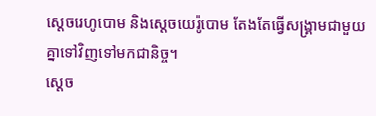ស្តេចរេហូបោម និងស្តេចយេរ៉ូបោម តែងតែធ្វើសង្គ្រាមជាមួយគ្នាទៅវិញទៅមកជានិច្ច។
ស្តេច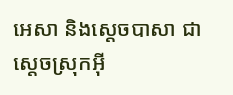អេសា និងស្តេចបាសា ជាស្តេចស្រុកអ៊ី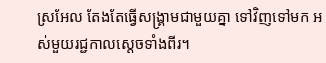ស្រអែល តែងតែធ្វើសង្គ្រាមជាមួយគ្នា ទៅវិញទៅមក អស់មួយរជ្ជកាលស្តេចទាំងពីរ។